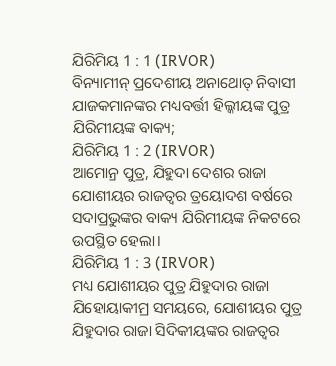ଯିରିମିୟ 1 : 1 (IRVOR)
ବିନ୍ୟାମୀନ୍ ପ୍ରଦେଶୀୟ ଅନାଥୋତ୍ ନିବାସୀ ଯାଜକମାନଙ୍କର ମଧ୍ୟବର୍ତ୍ତୀ ହିଲ୍କୀୟଙ୍କ ପୁତ୍ର ଯିରିମୀୟଙ୍କ ବାକ୍ୟ;
ଯିରିମିୟ 1 : 2 (IRVOR)
ଆମୋନ୍ର ପୁତ୍ର, ଯିହୁଦା ଦେଶର ରାଜା ଯୋଶୀୟର ରାଜତ୍ୱର ତ୍ରୟୋଦଶ ବର୍ଷରେ ସଦାପ୍ରଭୁଙ୍କର ବାକ୍ୟ ଯିରିମୀୟଙ୍କ ନିକଟରେ ଉପସ୍ଥିତ ହେଲା।
ଯିରିମିୟ 1 : 3 (IRVOR)
ମଧ୍ୟ ଯୋଶୀୟର ପୁତ୍ର ଯିହୁଦାର ରାଜା ଯିହୋୟାକୀମ୍ର ସମୟରେ, ଯୋଶୀୟର ପୁତ୍ର ଯିହୁଦାର ରାଜା ସିଦିକୀୟଙ୍କର ରାଜତ୍ୱର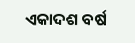ଏକାଦଶ ବର୍ଷ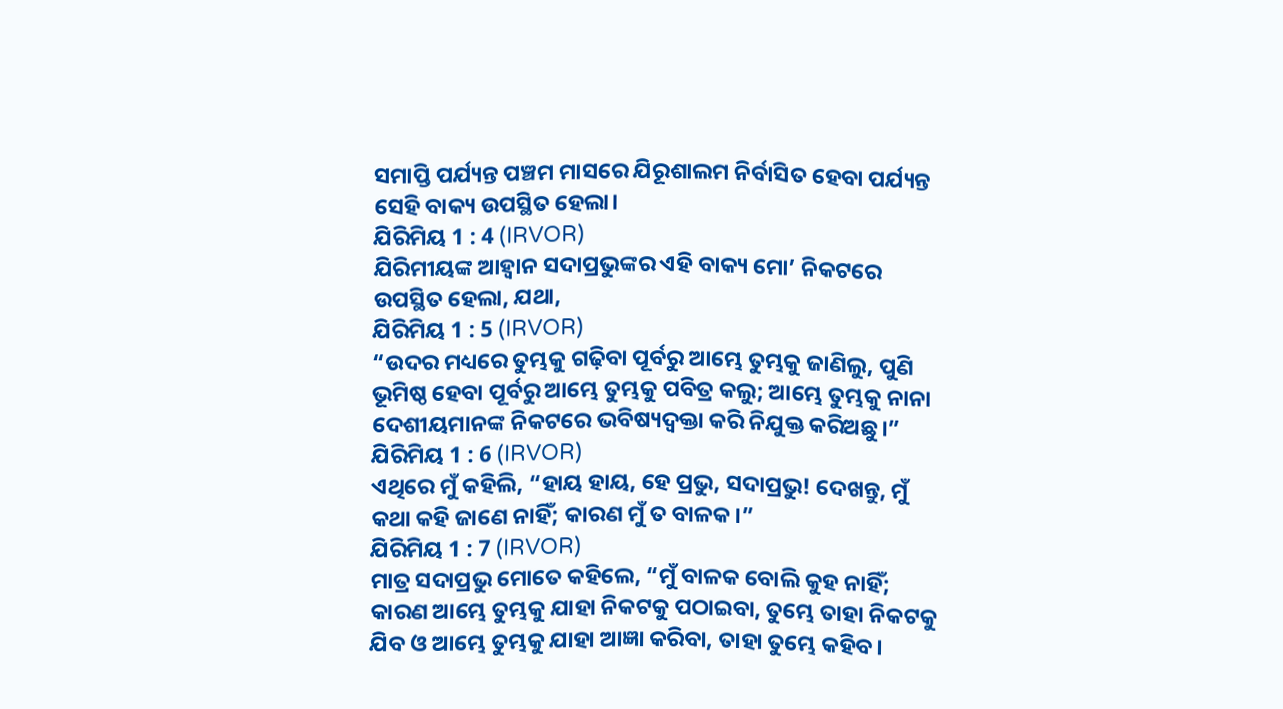ସମାପ୍ତି ପର୍ଯ୍ୟନ୍ତ ପଞ୍ଚମ ମାସରେ ଯିରୂଶାଲମ ନିର୍ବାସିତ ହେବା ପର୍ଯ୍ୟନ୍ତ ସେହି ବାକ୍ୟ ଉପସ୍ଥିତ ହେଲା।
ଯିରିମିୟ 1 : 4 (IRVOR)
ଯିରିମୀୟଙ୍କ ଆହ୍ୱାନ ସଦାପ୍ରଭୁଙ୍କର ଏହି ବାକ୍ୟ ମୋ’ ନିକଟରେ ଉପସ୍ଥିତ ହେଲା, ଯଥା,
ଯିରିମିୟ 1 : 5 (IRVOR)
“ଉଦର ମଧ୍ୟରେ ତୁମ୍ଭକୁ ଗଢ଼ିବା ପୂର୍ବରୁ ଆମ୍ଭେ ତୁମ୍ଭକୁ ଜାଣିଲୁ, ପୁଣି ଭୂମିଷ୍ଠ ହେବା ପୂର୍ବରୁ ଆମ୍ଭେ ତୁମ୍ଭକୁ ପବିତ୍ର କଲୁ; ଆମ୍ଭେ ତୁମ୍ଭକୁ ନାନା ଦେଶୀୟମାନଙ୍କ ନିକଟରେ ଭବିଷ୍ୟଦ୍ବକ୍ତା କରି ନିଯୁକ୍ତ କରିଅଛୁ।”
ଯିରିମିୟ 1 : 6 (IRVOR)
ଏଥିରେ ମୁଁ କହିଲି, “ହାୟ ହାୟ, ହେ ପ୍ରଭୁ, ସଦାପ୍ରଭୁ! ଦେଖନ୍ତୁ, ମୁଁ କଥା କହି ଜାଣେ ନାହିଁ; କାରଣ ମୁଁ ତ ବାଳକ।”
ଯିରିମିୟ 1 : 7 (IRVOR)
ମାତ୍ର ସଦାପ୍ରଭୁ ମୋତେ କହିଲେ, “ମୁଁ ବାଳକ ବୋଲି କୁହ ନାହିଁ; କାରଣ ଆମ୍ଭେ ତୁମ୍ଭକୁ ଯାହା ନିକଟକୁ ପଠାଇବା, ତୁମ୍ଭେ ତାହା ନିକଟକୁ ଯିବ ଓ ଆମ୍ଭେ ତୁମ୍ଭକୁ ଯାହା ଆଜ୍ଞା କରିବା, ତାହା ତୁମ୍ଭେ କହିବ।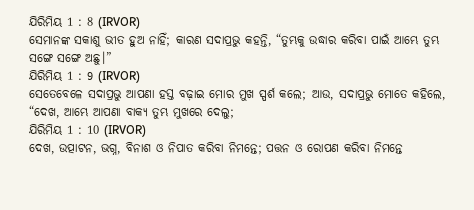ଯିରିମିୟ 1 : 8 (IRVOR)
ସେମାନଙ୍କ ସକାଶୁ ଭୀତ ହୁଅ ନାହିଁ; କାରଣ ସଦାପ୍ରଭୁ କହନ୍ତି, “ତୁମ୍ଭକୁ ଉଦ୍ଧାର କରିବା ପାଇଁ ଆମ୍ଭେ ତୁମ୍ଭ ସଙ୍ଗେ ସଙ୍ଗେ ଅଛୁ।”
ଯିରିମିୟ 1 : 9 (IRVOR)
ସେତେବେଳେ ସଦାପ୍ରଭୁ ଆପଣା ହସ୍ତ ବଢ଼ାଇ ମୋର ମୁଖ ସ୍ପର୍ଶ କଲେ; ଆଉ, ସଦାପ୍ରଭୁ ମୋତେ କହିଲେ, “ଦେଖ, ଆମ୍ଭେ ଆପଣା ବାକ୍ୟ ତୁମ୍ଭ ମୁଖରେ ଦେଲୁ;
ଯିରିମିୟ 1 : 10 (IRVOR)
ଦେଖ, ଉତ୍ପାଟନ, ଭଗ୍ନ, ବିନାଶ ଓ ନିପାତ କରିବା ନିମନ୍ତେ; ପତ୍ତନ ଓ ରୋପଣ କରିବା ନିମନ୍ତେ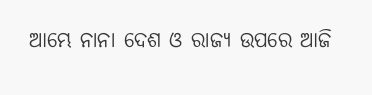ଆମ୍ଭେ ନାନା ଦେଶ ଓ ରାଜ୍ୟ ଉପରେ ଆଜି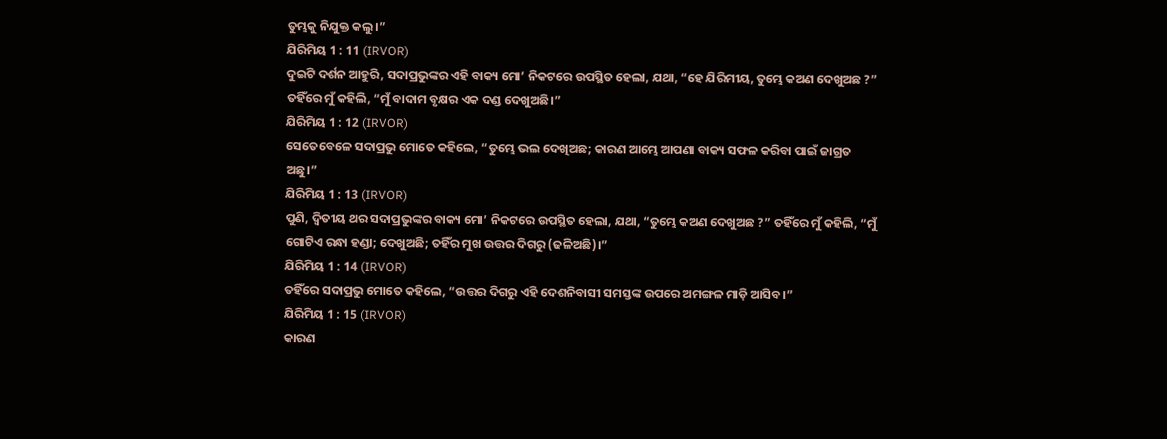ତୁମ୍ଭକୁ ନିଯୁକ୍ତ କଲୁ।”
ଯିରିମିୟ 1 : 11 (IRVOR)
ଦୁଇଟି ଦର୍ଶନ ଆହୁରି, ସଦାପ୍ରଭୁଙ୍କର ଏହି ବାକ୍ୟ ମୋ’ ନିକଟରେ ଉପସ୍ଥିତ ହେଲା, ଯଥା, “ହେ ଯିରିମୀୟ, ତୁମ୍ଭେ କଅଣ ଦେଖୁଅଛ ?” ତହିଁରେ ମୁଁ କହିଲି, “ମୁଁ ବାଦାମ ବୃକ୍ଷର ଏକ ଦଣ୍ଡ ଦେଖୁଅଛି।”
ଯିରିମିୟ 1 : 12 (IRVOR)
ସେତେବେଳେ ସଦାପ୍ରଭୁ ମୋତେ କହିଲେ, “ତୁମ୍ଭେ ଭଲ ଦେଖିଅଛ; କାରଣ ଆମ୍ଭେ ଆପଣା ବାକ୍ୟ ସଫଳ କରିବା ପାଇଁ ଜାଗ୍ରତ ଅଛୁ।”
ଯିରିମିୟ 1 : 13 (IRVOR)
ପୁଣି, ଦ୍ୱିତୀୟ ଥର ସଦାପ୍ରଭୁଙ୍କର ବାକ୍ୟ ମୋ’ ନିକଟରେ ଉପସ୍ଥିତ ହେଲା, ଯଥା, “ତୁମ୍ଭେ କଅଣ ଦେଖୁଅଛ ?” ତହିଁରେ ମୁଁ କହିଲି, “ମୁଁ ଗୋଟିଏ ରନ୍ଧା ହଣ୍ଡା; ଦେଖୁଅଛି; ତହିଁର ମୁଖ ଉତ୍ତର ଦିଗରୁ (ଢଳିଅଛି)।”
ଯିରିମିୟ 1 : 14 (IRVOR)
ତହିଁରେ ସଦାପ୍ରଭୁ ମୋତେ କହିଲେ, “ଉତ୍ତର ଦିଗରୁ ଏହି ଦେଶନିବାସୀ ସମସ୍ତଙ୍କ ଉପରେ ଅମଙ୍ଗଳ ମାଡ଼ି ଆସିବ।”
ଯିରିମିୟ 1 : 15 (IRVOR)
କାରଣ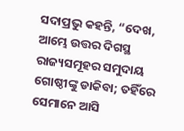ସଦାପ୍ରଭୁ କହନ୍ତି, “ଦେଖ, ଆମ୍ଭେ ଉତ୍ତର ଦିଗସ୍ଥ ରାଜ୍ୟସମୂହର ସମୁଦାୟ ଗୋଷ୍ଠୀଙ୍କୁ ଡାକିବା; ତହିଁରେ ସେମାନେ ଆସି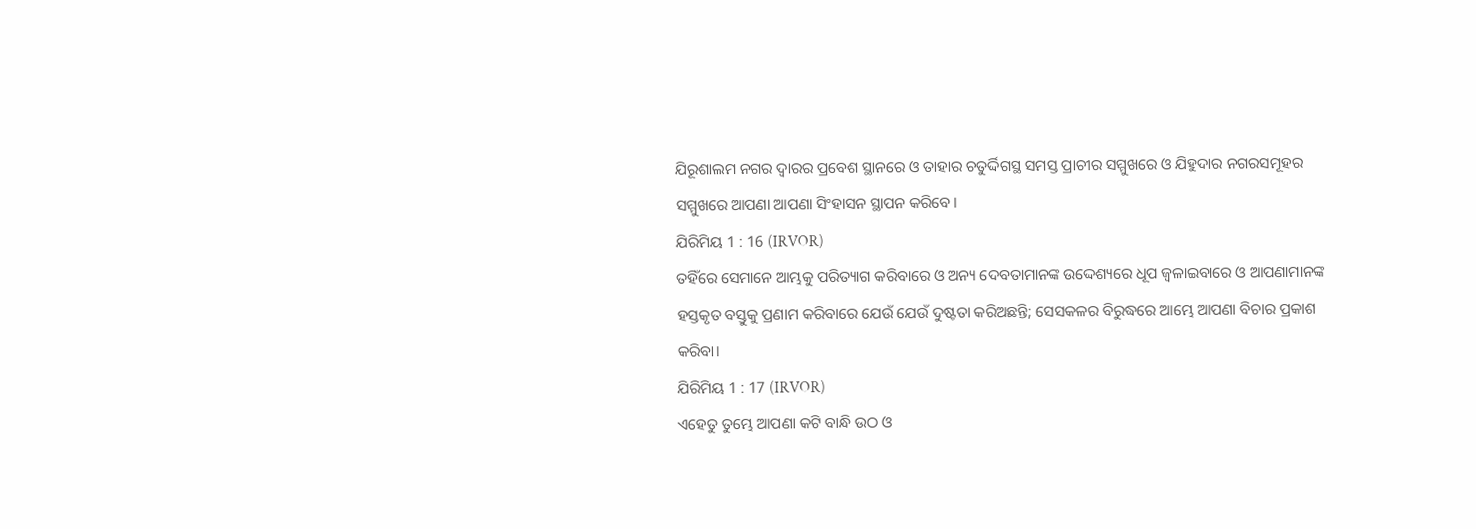ଯିରୂଶାଲମ ନଗର ଦ୍ୱାରର ପ୍ରବେଶ ସ୍ଥାନରେ ଓ ତାହାର ଚତୁର୍ଦ୍ଦିଗସ୍ଥ ସମସ୍ତ ପ୍ରାଚୀର ସମ୍ମୁଖରେ ଓ ଯିହୁଦାର ନଗରସମୂହର ସମ୍ମୁଖରେ ଆପଣା ଆପଣା ସିଂହାସନ ସ୍ଥାପନ କରିବେ।
ଯିରିମିୟ 1 : 16 (IRVOR)
ତହିଁରେ ସେମାନେ ଆମ୍ଭକୁ ପରିତ୍ୟାଗ କରିବାରେ ଓ ଅନ୍ୟ ଦେବତାମାନଙ୍କ ଉଦ୍ଦେଶ୍ୟରେ ଧୂପ ଜ୍ୱଳାଇବାରେ ଓ ଆପଣାମାନଙ୍କ ହସ୍ତକୃତ ବସ୍ତୁକୁ ପ୍ରଣାମ କରିବାରେ ଯେଉଁ ଯେଉଁ ଦୁଷ୍ଟତା କରିଅଛନ୍ତି; ସେସକଳର ବିରୁଦ୍ଧରେ ଆମ୍ଭେ ଆପଣା ବିଚାର ପ୍ରକାଶ କରିବା।
ଯିରିମିୟ 1 : 17 (IRVOR)
ଏହେତୁ ତୁମ୍ଭେ ଆପଣା କଟି ବାନ୍ଧି ଉଠ ଓ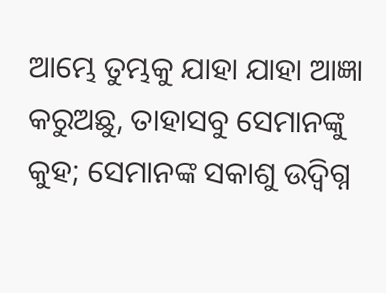ଆମ୍ଭେ ତୁମ୍ଭକୁ ଯାହା ଯାହା ଆଜ୍ଞା କରୁଅଛୁ, ତାହାସବୁ ସେମାନଙ୍କୁ କୁହ; ସେମାନଙ୍କ ସକାଶୁ ଉଦ୍ବିଗ୍ନ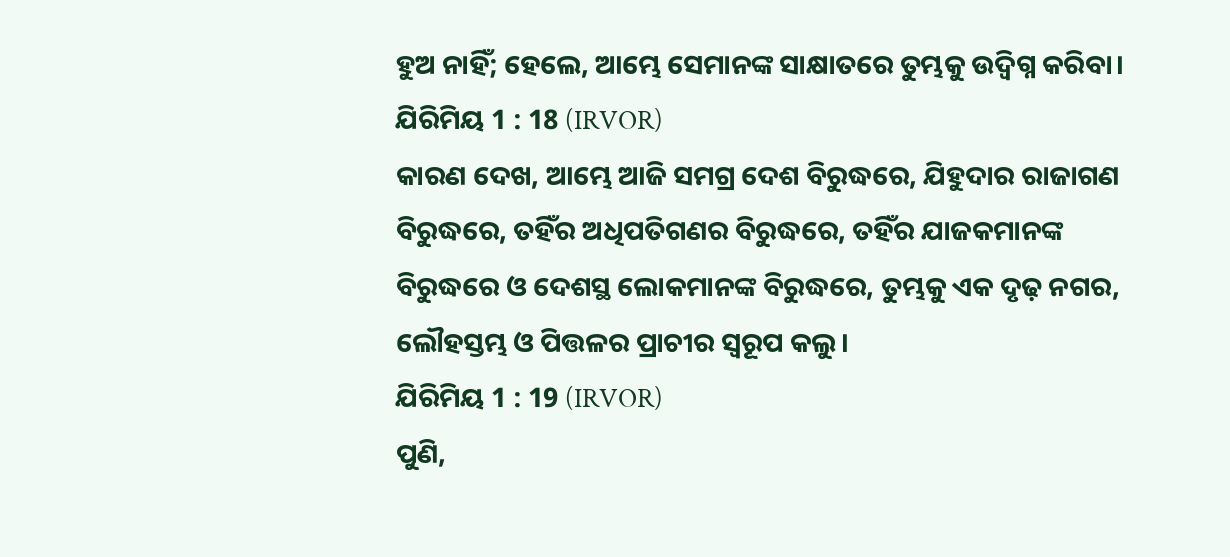ହୁଅ ନାହିଁ; ହେଲେ, ଆମ୍ଭେ ସେମାନଙ୍କ ସାକ୍ଷାତରେ ତୁମ୍ଭକୁ ଉଦ୍ବିଗ୍ନ କରିବା।
ଯିରିମିୟ 1 : 18 (IRVOR)
କାରଣ ଦେଖ, ଆମ୍ଭେ ଆଜି ସମଗ୍ର ଦେଶ ବିରୁଦ୍ଧରେ, ଯିହୁଦାର ରାଜାଗଣ ବିରୁଦ୍ଧରେ, ତହିଁର ଅଧିପତିଗଣର ବିରୁଦ୍ଧରେ, ତହିଁର ଯାଜକମାନଙ୍କ ବିରୁଦ୍ଧରେ ଓ ଦେଶସ୍ଥ ଲୋକମାନଙ୍କ ବିରୁଦ୍ଧରେ, ତୁମ୍ଭକୁ ଏକ ଦୃଢ଼ ନଗର, ଲୌହସ୍ତମ୍ଭ ଓ ପିତ୍ତଳର ପ୍ରାଚୀର ସ୍ୱରୂପ କଲୁ।
ଯିରିମିୟ 1 : 19 (IRVOR)
ପୁଣି,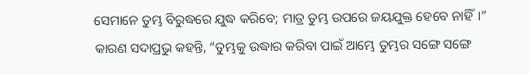ସେମାନେ ତୁମ୍ଭ ବିରୁଦ୍ଧରେ ଯୁଦ୍ଧ କରିବେ; ମାତ୍ର ତୁମ୍ଭ ଉପରେ ଜୟଯୁକ୍ତ ହେବେ ନାହିଁ।” କାରଣ ସଦାପ୍ରଭୁ କହନ୍ତି, “ତୁମ୍ଭକୁ ଉଦ୍ଧାର କରିବା ପାଇଁ ଆମ୍ଭେ ତୁମ୍ଭର ସଙ୍ଗେ ସଙ୍ଗେ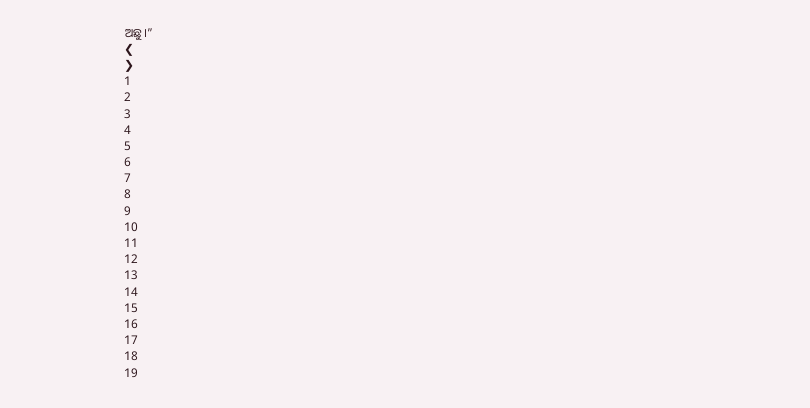ଅଛୁ।”
❮
❯
1
2
3
4
5
6
7
8
9
10
11
12
13
14
15
16
17
18
19